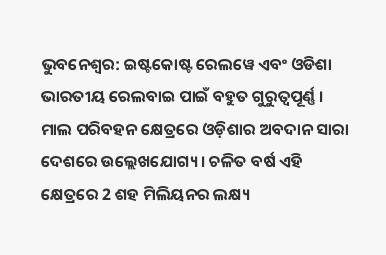ଭୁବନେଶ୍ବର: ଇଷ୍ଟକୋଷ୍ଟ ରେଲୱେ ଏବଂ ଓଡିଶା ଭାରତୀୟ ରେଲବାଇ ପାଇଁ ବହୁତ ଗୁରୁତ୍ୱପୂର୍ଣ୍ଣ । ମାଲ ପରିବହନ କ୍ଷେତ୍ରରେ ଓଡ଼ିଶାର ଅବଦାନ ସାରା ଦେଶରେ ଉଲ୍ଲେଖଯୋଗ୍ୟ । ଚଳିତ ବର୍ଷ ଏହି କ୍ଷେତ୍ରରେ 2 ଶହ ମିଲିୟନର ଲକ୍ଷ୍ୟ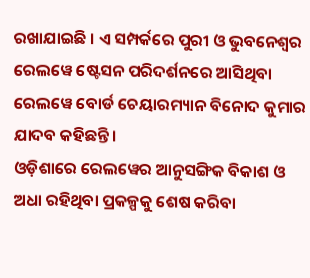ରଖାଯାଇଛି । ଏ ସମ୍ପର୍କରେ ପୁରୀ ଓ ଭୁବନେଶ୍ବର ରେଲୱେ ଷ୍ଟେସନ ପରିଦର୍ଶନରେ ଆସିଥିବା ରେଲୱେ ବୋର୍ଡ ଚେୟାରମ୍ୟାନ ବିନୋଦ କୁମାର ଯାଦବ କହିଛନ୍ତି ।
ଓଡ଼ିଶାରେ ରେଲୱେର ଆନୁସଙ୍ଗିକ ବିକାଶ ଓ ଅଧା ରହିଥିବା ପ୍ରକଳ୍ପକୁ ଶେଷ କରିବା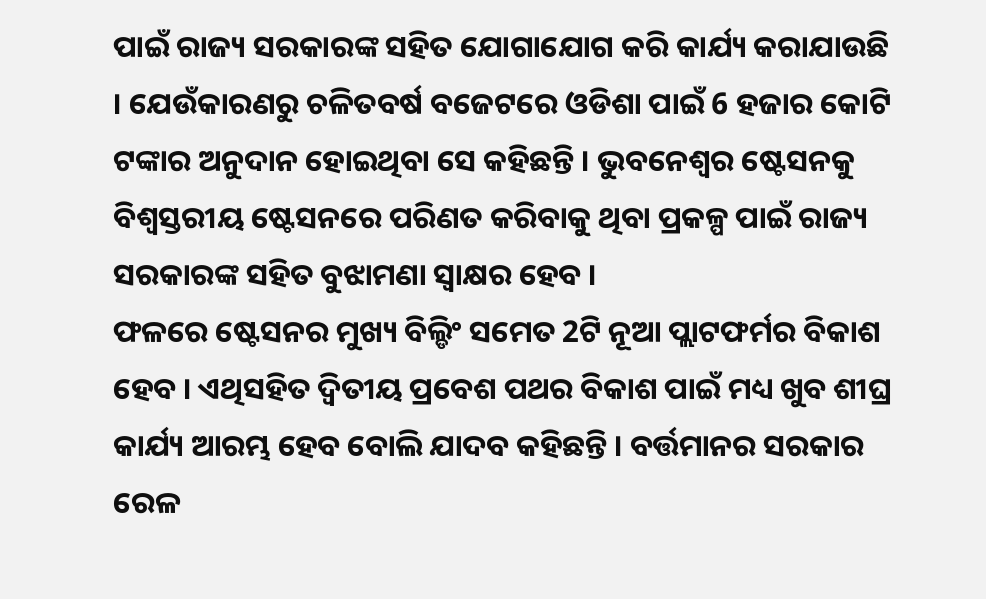ପାଇଁ ରାଜ୍ୟ ସରକାରଙ୍କ ସହିତ ଯୋଗାଯୋଗ କରି କାର୍ଯ୍ୟ କରାଯାଉଛି । ଯେଉଁକାରଣରୁ ଚଳିତବର୍ଷ ବଜେଟରେ ଓଡିଶା ପାଇଁ 6 ହଜାର କୋଟି ଟଙ୍କାର ଅନୁଦାନ ହୋଇଥିବା ସେ କହିଛନ୍ତି । ଭୁବନେଶ୍ୱର ଷ୍ଟେସନକୁ ବିଶ୍ୱସ୍ତରୀୟ ଷ୍ଟେସନରେ ପରିଣତ କରିବାକୁ ଥିବା ପ୍ରକଳ୍ପ ପାଇଁ ରାଜ୍ୟ ସରକାରଙ୍କ ସହିତ ବୁଝାମଣା ସ୍ବାକ୍ଷର ହେବ ।
ଫଳରେ ଷ୍ଟେସନର ମୁଖ୍ୟ ବିଲ୍ଡିଂ ସମେତ 2ଟି ନୂଆ ପ୍ଲାଟଫର୍ମର ବିକାଶ ହେବ । ଏଥିସହିତ ଦ୍ଵିତୀୟ ପ୍ରବେଶ ପଥର ବିକାଶ ପାଇଁ ମଧ୍ୟ ଖୁବ ଶୀଘ୍ର କାର୍ଯ୍ୟ ଆରମ୍ଭ ହେବ ବୋଲି ଯାଦବ କହିଛନ୍ତି । ବର୍ତ୍ତମାନର ସରକାର ରେଳ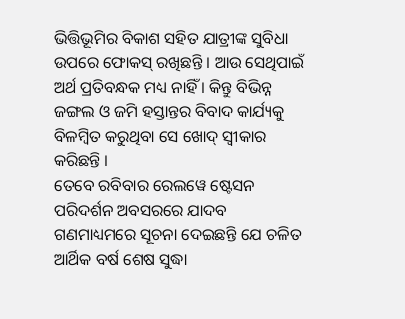ଭିତ୍ତିଭୂମିର ବିକାଶ ସହିତ ଯାତ୍ରୀଙ୍କ ସୁବିଧା ଉପରେ ଫୋକସ୍ ରଖିଛନ୍ତି । ଆଉ ସେଥିପାଇଁ ଅର୍ଥ ପ୍ରତିବନ୍ଧକ ମଧ୍ୟ ନାହିଁ । କିନ୍ତୁ ବିଭିନ୍ନ ଜଙ୍ଗଲ ଓ ଜମି ହସ୍ତାନ୍ତର ବିବାଦ କାର୍ଯ୍ୟକୁ ବିଳମ୍ବିତ କରୁଥିବା ସେ ଖୋଦ୍ ସ୍ୱୀକାର କରିଛନ୍ତି ।
ତେବେ ରବିବାର ରେଲୱେ ଷ୍ଟେସନ ପରିଦର୍ଶନ ଅବସରରେ ଯାଦବ ଗଣମାଧ୍ୟମରେ ସୂଚନା ଦେଇଛନ୍ତି ଯେ ଚଳିତ ଆର୍ଥିକ ବର୍ଷ ଶେଷ ସୁଦ୍ଧା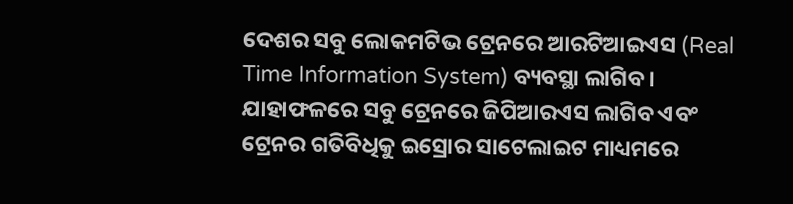ଦେଶର ସବୁ ଲୋକମଟିଭ ଟ୍ରେନରେ ଆରଟିଆଇଏସ (Real Time Information System) ବ୍ୟବସ୍ଥା ଲାଗିବ । ଯାହାଫଳରେ ସବୁ ଟ୍ରେନରେ ଜିପିଆରଏସ ଲାଗିବ ଏବଂ ଟ୍ରେନର ଗତିବିଧିକୁ ଇସ୍ରୋର ସାଟେଲାଇଟ ମାଧ୍ୟମରେ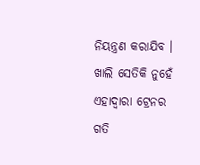ନିୟନ୍ତ୍ରଣ କରାଯିବ । ଖାଲି ସେତିକି ନୁହେଁ ଏହାଦ୍ବାରା ଟ୍ରେନର ଗତି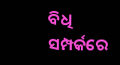ବିଧି ସମ୍ପର୍କରେ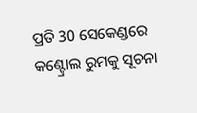ପ୍ରତି 30 ସେକେଣ୍ଡରେ କଣ୍ଟ୍ରୋଲ ରୁମକୁ ସୂଚନା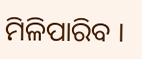ମିଳିପାରିବ ।